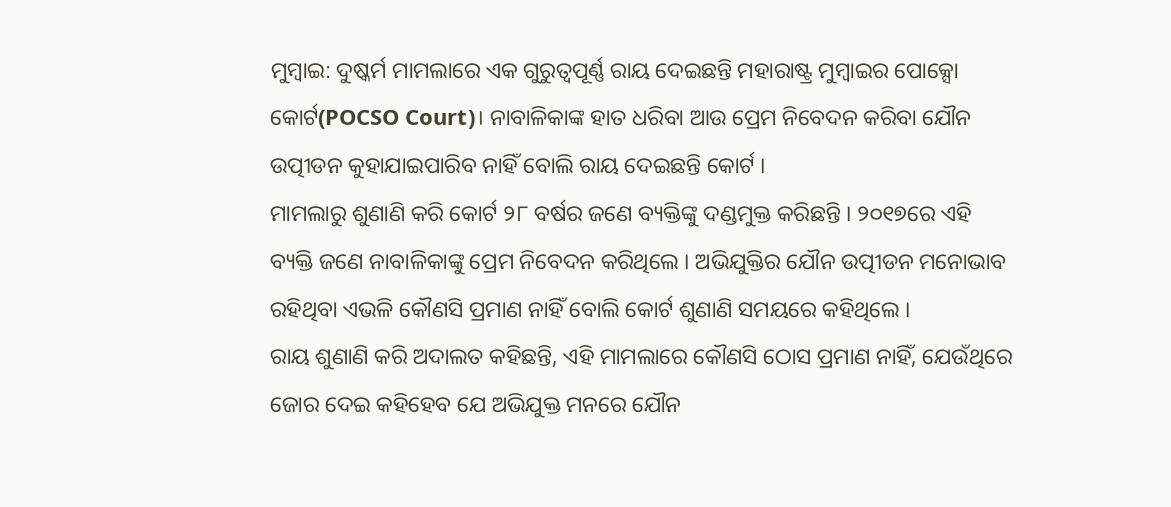ମୁମ୍ବାଇ: ଦୁଷ୍କର୍ମ ମାମଲାରେ ଏକ ଗୁରୁତ୍ବପୂର୍ଣ୍ଣ ରାୟ ଦେଇଛନ୍ତି ମହାରାଷ୍ଟ୍ର ମୁମ୍ବାଇର ପୋକ୍ସୋ କୋର୍ଟ(POCSO Court)। ନାବାଳିକାଙ୍କ ହାତ ଧରିବା ଆଉ ପ୍ରେମ ନିବେଦନ କରିବା ଯୌନ ଉତ୍ପୀଡନ କୁହାଯାଇପାରିବ ନାହିଁ ବୋଲି ରାୟ ଦେଇଛନ୍ତି କୋର୍ଟ ।
ମାମଲାରୁ ଶୁଣାଣି କରି କୋର୍ଟ ୨୮ ବର୍ଷର ଜଣେ ବ୍ୟକ୍ତିଙ୍କୁ ଦଣ୍ଡମୁକ୍ତ କରିଛନ୍ତି । ୨୦୧୭ରେ ଏହି ବ୍ୟକ୍ତି ଜଣେ ନାବାଳିକାଙ୍କୁ ପ୍ରେମ ନିବେଦନ କରିଥିଲେ । ଅଭିଯୁକ୍ତିର ଯୌନ ଉତ୍ପୀଡନ ମନୋଭାବ ରହିଥିବା ଏଭଳି କୌଣସି ପ୍ରମାଣ ନାହିଁ ବୋଲି କୋର୍ଟ ଶୁଣାଣି ସମୟରେ କହିଥିଲେ ।
ରାୟ ଶୁଣାଣି କରି ଅଦାଲତ କହିଛନ୍ତି, ଏହି ମାମଲାରେ କୌଣସି ଠୋସ ପ୍ରମାଣ ନାହିଁ, ଯେଉଁଥିରେ ଜୋର ଦେଇ କହିହେବ ଯେ ଅଭିଯୁକ୍ତ ମନରେ ଯୌନ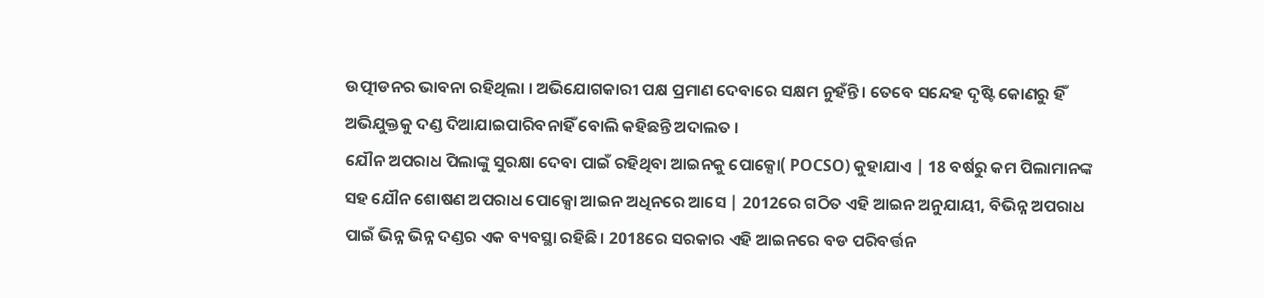ଉତ୍ପୀଡନର ଭାବନା ରହିଥିଲା । ଅଭିଯୋଗକାରୀ ପକ୍ଷ ପ୍ରମାଣ ଦେବାରେ ସକ୍ଷମ ନୁହଁନ୍ତି । ତେବେ ସନ୍ଦେହ ଦୃଷ୍ଟି କୋଣରୁ ହିଁ ଅଭିଯୁକ୍ତକୁ ଦଣ୍ଡ ଦିଆଯାଇପାରିବନାହିଁ ବୋଲି କହିଛନ୍ତି ଅଦାଲତ ।
ଯୌନ ଅପରାଧ ପିଲାଙ୍କୁ ସୁରକ୍ଷା ଦେବା ପାଇଁ ରହିଥିବା ଆଇନକୁ ପୋକ୍ସୋ( POCSO) କୁହାଯାଏ | 18 ବର୍ଷରୁ କମ ପିଲାମାନଙ୍କ ସହ ଯୌନ ଶୋଷଣ ଅପରାଧ ପୋକ୍ସୋ ଆଇନ ଅଧିନରେ ଆସେ | 2012ରେ ଗଠିତ ଏହି ଆଇନ ଅନୁଯାୟୀ, ବିଭିନ୍ନ ଅପରାଧ ପାଇଁ ଭିନ୍ନ ଭିନ୍ନ ଦଣ୍ଡର ଏକ ବ୍ୟବସ୍ଥା ରହିଛି। 2018ରେ ସରକାର ଏହି ଆଇନରେ ବଡ ପରିବର୍ତ୍ତନ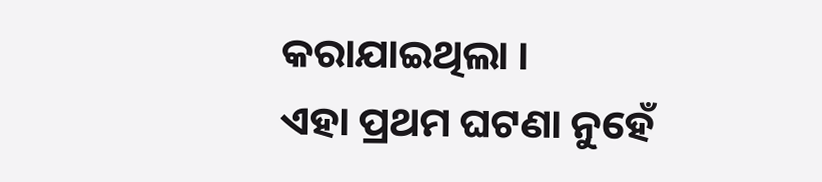କରାଯାଇଥିଲା ।
ଏହା ପ୍ରଥମ ଘଟଣା ନୁହେଁ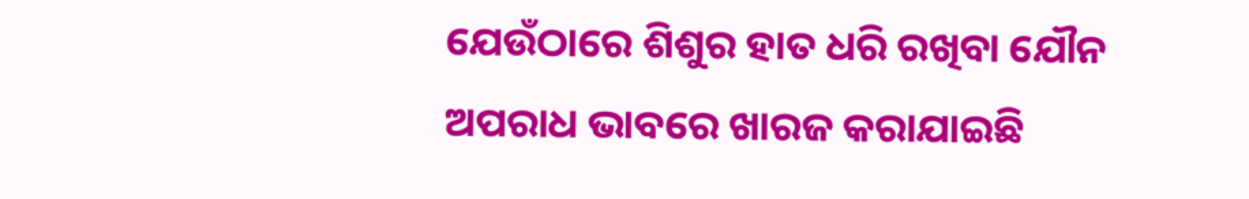ଯେଉଁଠାରେ ଶିଶୁର ହାତ ଧରି ରଖିବା ଯୌନ ଅପରାଧ ଭାବରେ ଖାରଜ କରାଯାଇଛି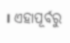। ଏହାପୂର୍ବରୁ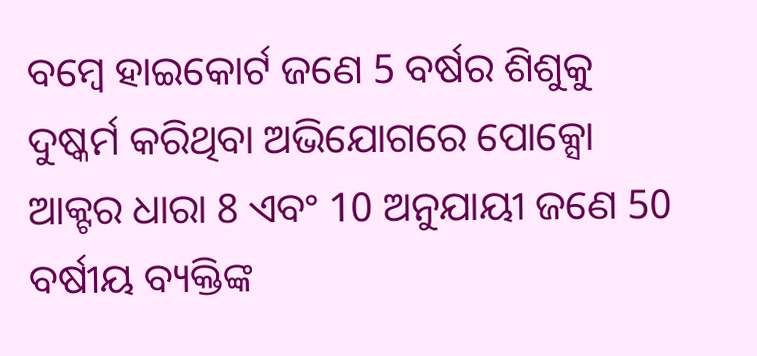ବମ୍ବେ ହାଇକୋର୍ଟ ଜଣେ 5 ବର୍ଷର ଶିଶୁକୁ ଦୁଷ୍କର୍ମ କରିଥିବା ଅଭିଯୋଗରେ ପୋକ୍ସୋ ଆକ୍ଟର ଧାରା 8 ଏବଂ 10 ଅନୁଯାୟୀ ଜଣେ 50 ବର୍ଷୀୟ ବ୍ୟକ୍ତିଙ୍କ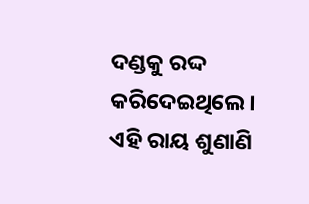ଦଣ୍ଡକୁ ରଦ୍ଦ କରିଦେଇଥିଲେ। ଏହି ରାୟ ଶୁଣାଣି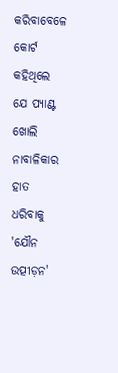କରିବାବେଳେ କୋର୍ଟ କହିଥିଲେ ଯେ ପ୍ୟାଣ୍ଟ ଖୋଲି ନାବାଳିକାର ହାତ ଧରିବାକୁ 'ଯୌନ ଉତ୍ପୀଡ଼ନ'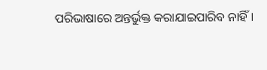ପରିଭାଷାରେ ଅନ୍ତର୍ଭୁକ୍ତ କରାଯାଇପାରିବ ନାହିଁ।